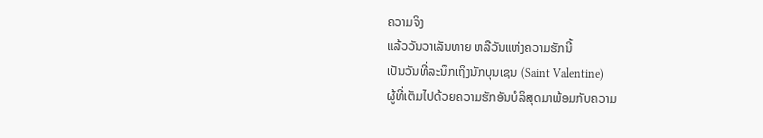ຄວາມຈິງ
ແລ້ວວັນວາເລັນທາຍ ຫລືວັນແຫ່ງຄວາມຮັກນີ້
ເປັນວັນທີ່ລະນຶກເຖິງນັກບຸນເຊນ (Saint Valentine)
ຜູ້ທີ່ເຕັມໄປດ້ວຍຄວາມຮັກອັນບໍລິສຸດມາພ້ອມກັບຄວາມ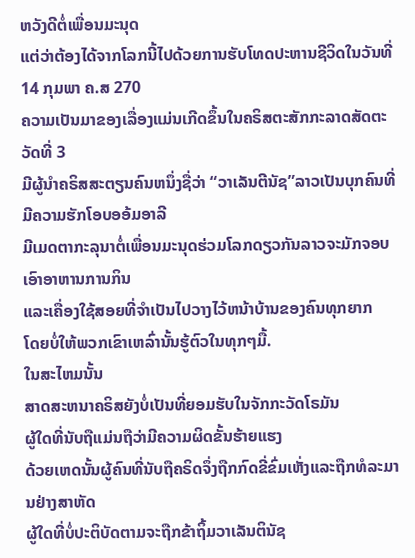ຫວັງດີຕໍ່ເພື່ອນມະນຸດ
ແຕ່ວ່າຕ້ອງໄດ້ຈາກໂລກນີ້ໄປດ້ວຍການຮັບໂທດປະຫານຊີວິດໃນວັນທີ່14 ກຸມພາ ຄ.ສ 270
ຄວາມເປັນມາຂອງເລື່ອງແມ່ນເກີດຂຶ້ນໃນຄຣິສຕະສັກກະລາດສັດຕະວັດທີ່ 3
ມີຜູ້ນຳຄຣິສສະຕຽນຄົນຫນຶ່ງຊື່ວ່າ “ວາເລັນຕີນັຊ”ລາວເປັນບຸກຄົນທີ່ມີຄວາມຮັກໂອບອອ້ມອາລີ
ມີເມດຕາກະລຸນາຕໍ່ເພື່ອນມະນຸດຮ່ວມໂລກດຽວກັນລາວຈະມັກຈອບເອົາອາຫານການກິນ
ແລະເຄື່ອງໃຊ້ສອຍທີ່ຈຳເປັນໄປວາງໄວ້ຫນ້າບ້ານຂອງຄົນທຸກຍາກ
ໂດຍບໍ່ໃຫ້ພວກເຂົາເຫລົ່ານັ້ນຮູ້ຕົວໃນທຸກໆມື້.
ໃນສະໄຫມນັ້ນ
ສາດສະຫນາຄຣິສຍັງບໍ່ເປັນທີ່ຍອມຮັບໃນຈັກກະວັດໂຣມັນ
ຜູ້ໃດທີ່ນັບຖືແມ່ນຖືວ່າມີຄວາມຜິດຂັ້ນຮ້າຍແຮງ
ດ້ວຍເຫດນັ້ນຜູ້ຄົນທີ່ນັບຖືຄຣິດຈຶ່ງຖືກກົດຂີ່ຂົ່ມເຫັ່ງແລະຖືກທໍລະມານຢ່າງສາຫັດ
ຜູ້ໃດທີ່ບໍ່ປະຕິບັດຕາມຈະຖືກຂ້າຖິ້ມວາເລັນຕິນັຊ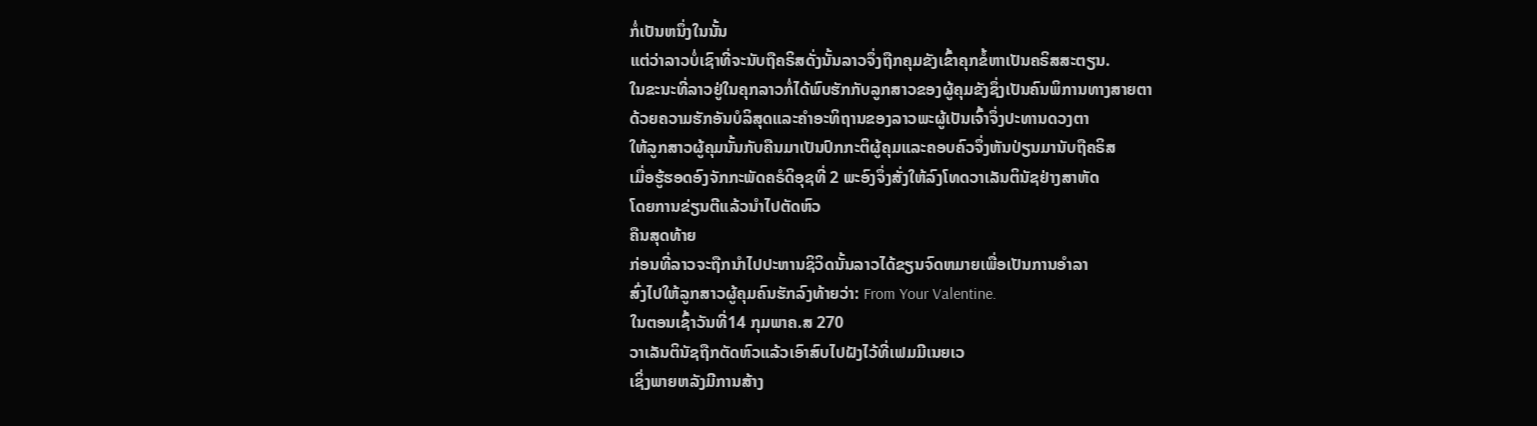ກໍ່ເປັນຫນຶ່ງໃນນັ້ນ
ແຕ່ວ່າລາວບໍ່ເຊົາທີ່ຈະນັບຖືຄຣິສດັ່ງນັ້ນລາວຈຶ່ງຖືກຄຸມຂັງເຂົ້າຄຸກຂໍ້ຫາເປັນຄຣິສສະຕຽນ.
ໃນຂະນະທີ່ລາວຢູ່ໃນຄຸກລາວກໍ່ໄດ້ພົບຮັກກັບລູກສາວຂອງຜູ້ຄຸມຂັງຊຶ່ງເປັນຄົນພິການທາງສາຍຕາ
ດ້ວຍຄວາມຮັກອັນບໍລິສຸດແລະຄຳອະທິຖານຂອງລາວພະຜູ້ເປັນເຈົ້າຈຶ່ງປະທານດວງຕາ
ໃຫ້ລູກສາວຜູ້ຄຸມນັ້ນກັບຄືນມາເປັນປົກກະຕິຜູ້ຄຸມແລະຄອບຄົວຈຶ່ງຫັນປ່ຽນມານັບຖືຄຣິສ
ເມື່ອຮູ້ຮອດອົງຈັກກະພັດຄຣໍດິອຸຊທີ່ 2 ພະອົງຈຶ່ງສັ່ງໃຫ້ລົງໂທດວາເລັນຕິນັຊຢ່າງສາຫັດ
ໂດຍການຂ່ຽນຕີແລ້ວນຳໄປຕັດຫົວ
ຄືນສຸດທ້າຍ
ກ່ອນທີ່ລາວຈະຖືກນຳໄປປະຫານຊິວິດນັ້ນລາວໄດ້ຂຽນຈົດຫມາຍເພື່ອເປັນການອຳລາ
ສົ່ງໄປໃຫ້ລູກສາວຜູ້ຄຸມຄົນຮັກລົງທ້າຍວ່າ: From Your Valentine.
ໃນຕອນເຊົ້າວັນທີ່14 ກຸມພາຄ.ສ 270
ວາເລັນຕິນັຊຖືກຕັດຫົວແລ້ວເອົາສົບໄປຝັງໄວ້ທີ່ເຟມມີເນຍເວ
ເຊິ່ງພາຍຫລັງມີການສ້າງ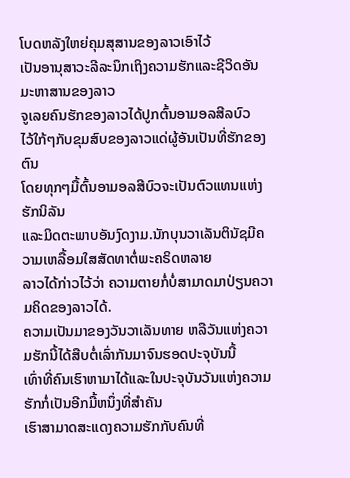ໂບດຫລັງໃຫຍ່ຄຸມສຸສານຂອງລາວເອົາໄວ້
ເປັນອານຸສາວະລີລະນຶກເຖິງຄວາມຮັກແລະຊີວິດອັນມະຫາສານຂອງລາວ
ຈູເລຍຄົນຮັກຂອງລາວໄດ້ປູກຕົ້ນອາມອລສີລບົວ
ໄວ້ໃກ້ໆກັບຂຸມສົບຂອງລາວແດ່ຜູ້ອັນເປັນທີ່ຮັກຂອງຕົນ
ໂດຍທຸກໆມື້ຕົ້ນອາມອລສີບົວຈະເປັນຕົວແທນແຫ່ງຮັກນິລັນ
ແລະມິດຕະພາບອັນງົດງາມ.ນັກບຸນວາເລັນຕິນັຊມີຄວາມເຫລື້ອມໃສສັດທາຕໍ່ພະຄຣິດຫລາຍ
ລາວໄດ້ກ່າວໄວ້ວ່າ ຄວາມຕາຍກໍ່ບໍ່ສາມາດມາປ່ຽນຄວາມຄິດຂອງລາວໄດ້.
ຄວາມເປັນມາຂອງວັນວາເລັນທາຍ ຫລືວັນແຫ່ງຄວາມຮັກນີ້ໄດ້ສືບຕໍ່ເລົ່າກັນມາຈົນຮອດປະຈຸບັນນີ້
ເທົ່າທີ່ຄົນເຮົາຫາມາໄດ້ແລະໃນປະຈຸບັນວັນແຫ່ງຄວາມຮັກກໍ່ເປັນອີກມື້ຫນຶ່ງທີ່ສຳຄັນ
ເຮົາສາມາດສະແດງຄວາມຮັກກັບຄົນທີ່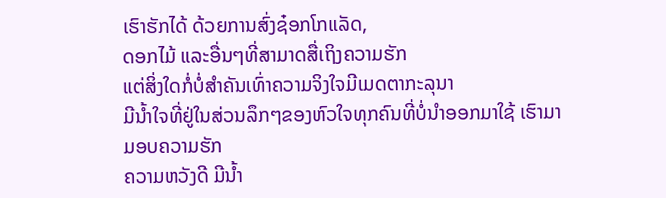ເຮົາຮັກໄດ້ ດ້ວຍການສົ່ງຊ໋ອກໂກແລັດ,
ດອກໄມ້ ແລະອື່ນໆທີ່ສາມາດສື່ເຖິງຄວາມຮັກ
ແຕ່ສິ່ງໃດກໍ່ບໍ່ສຳຄັນເທົ່າຄວາມຈິງໃຈມີເມດຕາກະລຸນາ
ມີນ້ຳໃຈທີ່ຢູ່ໃນສ່ວນລຶກໆຂອງຫົວໃຈທຸກຄົນທີ່ບໍ່ນຳອອກມາໃຊ້ ເຮົາມາມອບຄວາມຮັກ
ຄວາມຫວັງດີ ມີນ້ຳ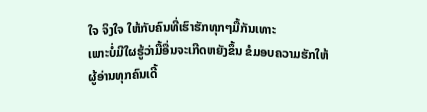ໃຈ ຈິງໃຈ ໃຫ້ກັບຄົນທີ່ເຮົາຮັກທຸກໆມື້ກັນເທາະ
ເພາະບໍ່ມີໃຜຮູ້ວ່າມື້ອື່ນຈະເກີດຫຍັງຂຶ້ນ ຂໍມອບຄວາມຮັກໃຫ້ຜູ້ອ່ານທຸກຄົນເດີ້